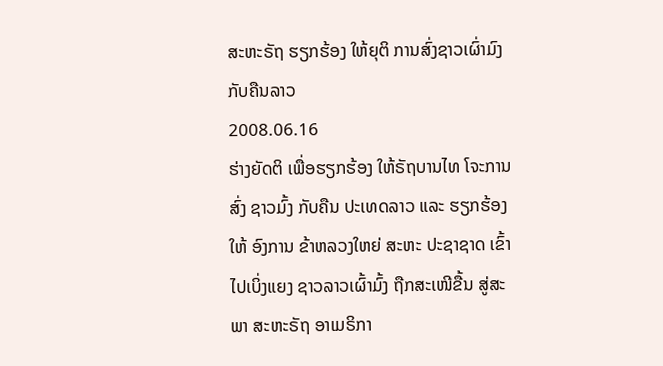ສະຫະຣັຖ ຮຽກຮ້ອງ ໃຫ້ຍຸຕິ ການສົ່ງຊາວເຜົ່າມົງ ກັບຄືນລາວ
2008.06.16
ຮ່າງຍັດຕິ ເພື່ອຮຽກຮ້ອງ ໃຫ້ຣັຖບານໄທ ໂຈະການສົ່ງ ຊາວມົ້ງ ກັບຄືນ ປະເທດລາວ ແລະ ຮຽກຮ້ອງໃຫ້ ອົງການ ຂ້າຫລວງໃຫຍ່ ສະຫະ ປະຊາຊາດ ເຂົ້າໄປເບິ່ງແຍງ ຊາວລາວເຜົ້າມົ້ງ ຖືກສະເໜີຂື້ນ ສູ່ສະພາ ສະຫະຣັຖ ອາເມຣິກາ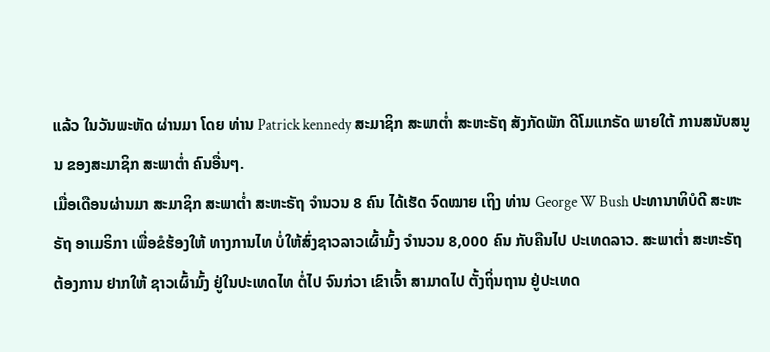ແລ້ວ ໃນວັນພະຫັດ ຜ່ານມາ ໂດຍ ທ່ານ Patrick kennedy ສະມາຊິກ ສະພາຕໍ່າ ສະຫະຣັຖ ສັງກັດພັກ ດີໂມແກຣັດ ພາຍໃຕ້ ການສນັບສນູນ ຂອງສະມາຊິກ ສະພາຕໍ່າ ຄົນອື່ນໆ.
ເມື່ອເດືອນຜ່ານມາ ສະມາຊິກ ສະພາຕໍ່າ ສະຫະຣັຖ ຈໍານວນ 8 ຄົນ ໄດ້ເຮັດ ຈົດໝາຍ ເຖິງ ທ່ານ George W Bush ປະທານາທິບໍດີ ສະຫະຣັຖ ອາເມຣິກາ ເພື່ອຂໍຮ້ອງໃຫ້ ທາງການໄທ ບໍ່ໃຫ້ສົ່ງຊາວລາວເຜົ້າມົ້ງ ຈໍານວນ 8,000 ຄົນ ກັບຄືນໄປ ປະເທດລາວ. ສະພາຕໍ່າ ສະຫະຣັຖ
ຕ້ອງການ ຢາກໃຫ້ ຊາວເຜົ້າມົ້ງ ຢູ່ໃນປະເທດໄທ ຕໍ່ໄປ ຈົນກ່ວາ ເຂົາເຈົ້າ ສາມາດໄປ ຕັ້ງຖິ່ນຖານ ຢູ່ປະເທດ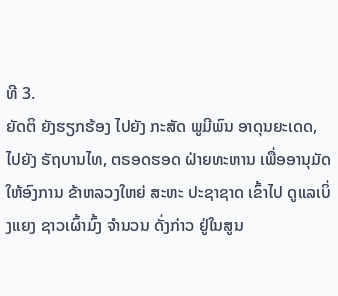ທີ 3.
ຍັດຕິ ຍັງຮຽກຮ້ອງ ໄປຍັງ ກະສັດ ພູມີພົນ ອາດຸນຍະເດດ, ໄປຍັງ ຣັຖບານໄທ, ຕຣອດຮອດ ຝ່າຍທະຫານ ເພື່ອອານຸມັດ ໃຫ້ອົງການ ຂ້າຫລວງໃຫຍ່ ສະຫະ ປະຊາຊາດ ເຂົ້າໄປ ດູແລເບິ່ງແຍງ ຊາວເຜົ້າມົ້ງ ຈໍານວນ ດັ່ງກ່າວ ຢູ່ໃນສູນ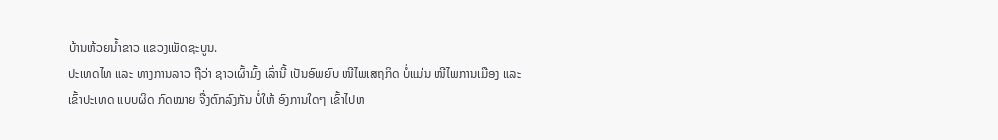ບ້ານຫ້ວຍນໍ້າຂາວ ແຂວງເພັດຊະບູນ.
ປະເທດໄທ ແລະ ທາງການລາວ ຖືວ່າ ຊາວເຜົ້າມົ້ງ ເລົ່ານີ້ ເປັນອົພຍົບ ໜີໄພເສຖກິດ ບໍ່ແມ່ນ ໜີໄພການເມືອງ ແລະ ເຂົ້າປະເທດ ແບບຜິດ ກົດໝາຍ ຈື່ງຕົກລົງກັນ ບໍ່ໃຫ້ ອົງການໃດໆ ເຂົ້າໄປຫ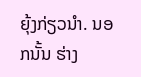ຍຸ້ງກ່ຽວນໍາ. ນອກນັ້ນ ຮ່າງ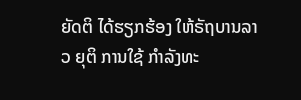ຍັດຕິ ໄດ້ຮຽກຮ້ອງ ໃຫ້ຣັຖບານລາວ ຍຸຕິ ການໃຊ້ ກຳລັງທະ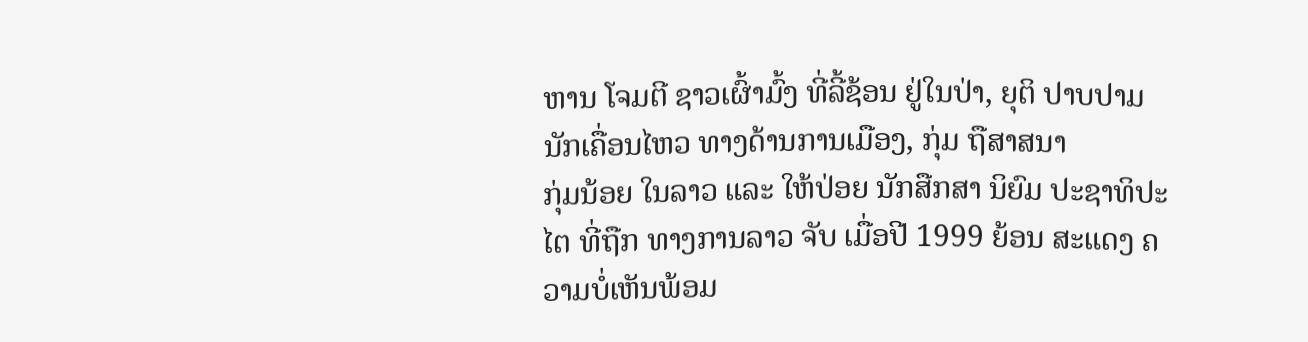ຫານ ໂຈມຕີ ຊາວເຜົ້າມົ້ງ ທີ່ລີ້ຊ້ອນ ຢູ່ໃນປ່າ, ຍຸຕິ ປາບປາມ ນັກເຄື່ອນໄຫວ ທາງດ້ານການເມືອງ, ກຸ່ມ ຖືສາສນາ
ກຸ່ມນ້ອຍ ໃນລາວ ແລະ ໃຫ້ປ່ອຍ ນັກສືກສາ ນິຍົມ ປະຊາທິປະໄຕ ທີ່ຖືກ ທາງການລາວ ຈັບ ເມື່ອປີ 1999 ຍ້ອນ ສະແດງ ຄວາມບໍ່ເຫັນພ້ອມ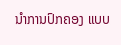ນໍາການປົກຄອງ ແບບ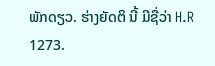ພັກດຽວ. ຮ່າງຍັດຕິ ນີ້ ມີຊື່ວ່າ H.R 1273.